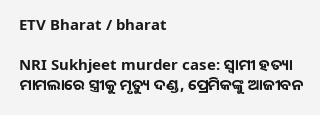ETV Bharat / bharat

NRI Sukhjeet murder case: ସ୍ୱାମୀ ହତ୍ୟା ମାମଲାରେ ସ୍ତ୍ରୀକୁ ମୃତ୍ୟୁ ଦଣ୍ଡ, ପ୍ରେମିକଙ୍କୁ ଆଜୀବନ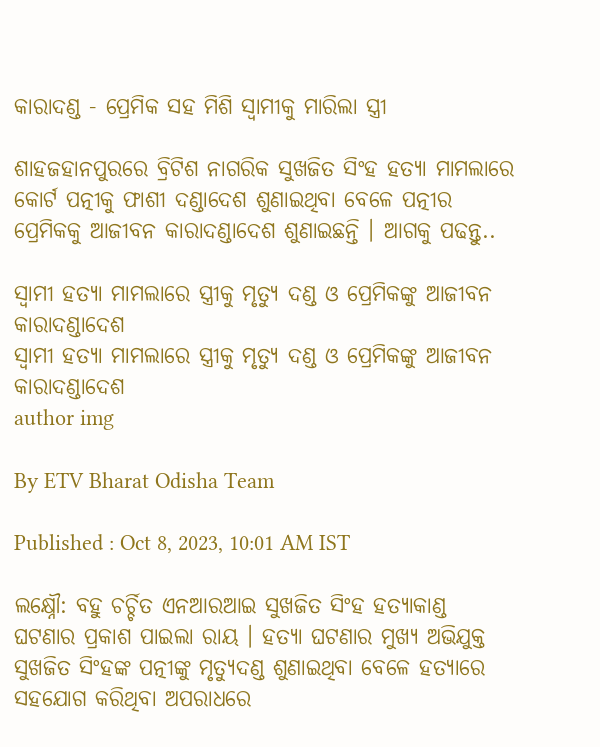କାରାଦଣ୍ଡ - ପ୍ରେମିକ ସହ ମିଶି ସ୍ୱାମୀକୁ ମାରିଲା ସ୍ତ୍ରୀ

ଶାହଜହାନପୁରରେ ବ୍ରିଟିଶ ନାଗରିକ ସୁଖଜିତ ସିଂହ ହତ୍ୟା ମାମଲାରେ କୋର୍ଟ ପତ୍ନୀକୁ ଫାଶୀ ଦଣ୍ଡାଦେଶ ଶୁଣାଇଥିବା ବେଳେ ପତ୍ନୀର ପ୍ରେମିକକୁ ଆଜୀବନ କାରାଦଣ୍ଡାଦେଶ ଶୁଣାଇଛନ୍ତି । ଆଗକୁ ପଢନ୍ତୁ..

ସ୍ୱାମୀ ହତ୍ୟା ମାମଲାରେ ସ୍ତ୍ରୀକୁ ମୃତ୍ୟୁ ଦଣ୍ଡ ଓ ପ୍ରେମିକଙ୍କୁ ଆଜୀବନ କାରାଦଣ୍ଡାଦେଶ
ସ୍ୱାମୀ ହତ୍ୟା ମାମଲାରେ ସ୍ତ୍ରୀକୁ ମୃତ୍ୟୁ ଦଣ୍ଡ ଓ ପ୍ରେମିକଙ୍କୁ ଆଜୀବନ କାରାଦଣ୍ଡାଦେଶ
author img

By ETV Bharat Odisha Team

Published : Oct 8, 2023, 10:01 AM IST

ଲକ୍ଷ୍ନୌ: ବହୁ ଚର୍ଚ୍ଚିତ ଏନଆରଆଇ ସୁଖଜିତ ସିଂହ ହତ୍ୟାକାଣ୍ଡ ଘଟଣାର ପ୍ରକାଶ ପାଇଲା ରାୟ । ହତ୍ୟା ଘଟଣାର ମୁଖ୍ୟ ଅଭିଯୁକ୍ତ ସୁଖଜିତ ସିଂହଙ୍କ ପତ୍ନୀଙ୍କୁ ମୃତ୍ୟୁଦଣ୍ଡ ଶୁଣାଇଥିବା ବେଳେ ହତ୍ୟାରେ ସହଯୋଗ କରିଥିବା ଅପରାଧରେ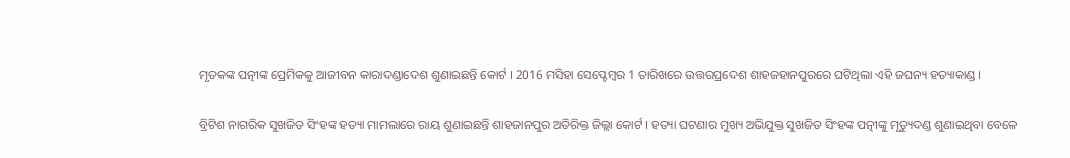ମୃତକଙ୍କ ପତ୍ନୀଙ୍କ ପ୍ରେମିକକୁ ଆଜୀବନ କାରାଦଣ୍ଡାଦେଶ ଶୁଣାଇଛନ୍ତି କୋର୍ଟ । 2016 ମସିହା ସେପ୍ଟେମ୍ବର 1 ତାରିଖରେ ଉତ୍ତରପ୍ରଦେଶ ଶାହଜହାନପୁରରେ ଘଟିଥିଲା ଏହି ଜଘନ୍ୟ ହତ୍ୟାକାଣ୍ଡ ।

ବ୍ରିଟିଶ ନାଗରିକ ସୁଖଜିତ ସିଂହଙ୍କ ହତ୍ୟା ମାମଲାରେ ରାୟ ଶୁଣାଇଛନ୍ତି ଶାହଜାନପୁର ଅତିରିକ୍ତ ଜିଲ୍ଲା କୋର୍ଟ । ହତ୍ୟା ଘଟଣାର ମୁଖ୍ୟ ଅଭିଯୁକ୍ତ ସୁଖଜିତ ସିଂହଙ୍କ ପତ୍ନୀଙ୍କୁ ମୃତ୍ୟୁଦଣ୍ଡ ଶୁଣାଇଥିବା ବେଳେ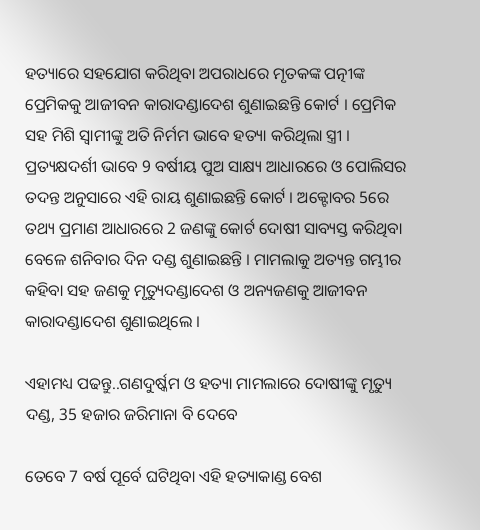ହତ୍ୟାରେ ସହଯୋଗ କରିଥିବା ଅପରାଧରେ ମୃତକଙ୍କ ପତ୍ନୀଙ୍କ ପ୍ରେମିକକୁ ଆଜୀବନ କାରାଦଣ୍ଡାଦେଶ ଶୁଣାଇଛନ୍ତି କୋର୍ଟ । ପ୍ରେମିକ ସହ ମିଶି ସ୍ୱାମୀଙ୍କୁ ଅତି ନିର୍ମମ ଭାବେ ହତ୍ୟା କରିଥିଲା ସ୍ତ୍ରୀ । ପ୍ରତ୍ୟକ୍ଷଦର୍ଶୀ ଭାବେ 9 ବର୍ଷୀୟ ପୁଅ ସାକ୍ଷ୍ୟ ଆଧାରରେ ଓ ପୋଲିସର ତଦନ୍ତ ଅନୁସାରେ ଏହି ରାୟ ଶୁଣାଇଛନ୍ତି କୋର୍ଟ । ଅକ୍ଟୋବର 5ରେ ତଥ୍ୟ ପ୍ରମାଣ ଆଧାରରେ 2 ଜଣଙ୍କୁ କୋର୍ଟ ଦୋଷୀ ସାବ୍ୟସ୍ତ କରିଥିବା ବେଳେ ଶନିବାର ଦିନ ଦଣ୍ଡ ଶୁଣାଇଛନ୍ତି । ମାମଲାକୁ ଅତ୍ୟନ୍ତ ଗମ୍ଭୀର କହିବା ସହ ଜଣକୁ ମୃତ୍ୟୁଦଣ୍ଡାଦେଶ ଓ ଅନ୍ୟଜଣକୁ ଆଜୀବନ କାରାଦଣ୍ଡାଦେଶ ଶୁଣାଇଥିଲେ ।

ଏହାମଧ୍ୟ ପଢନ୍ତୁ..ଗଣଦୁର୍ଷ୍କମ ଓ ହତ୍ୟା ମାମଲାରେ ଦୋଷୀଙ୍କୁ ମୃତ୍ୟୁ ଦଣ୍ଡ, 35 ହଜାର ଜରିମାନା ବି ଦେବେ

ତେବେ 7 ବର୍ଷ ପୂର୍ବେ ଘଟିଥିବା ଏହି ହତ୍ୟାକାଣ୍ଡ ବେଶ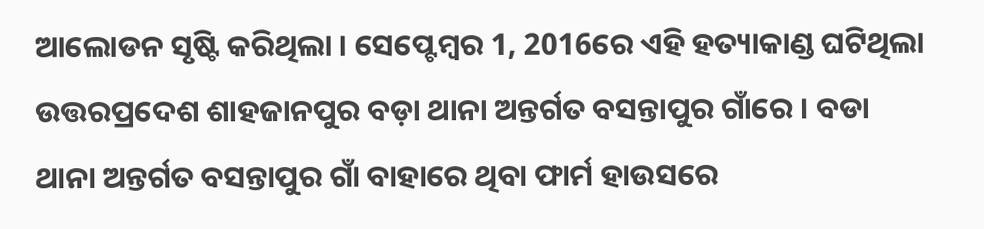ଆଲୋଡନ ସୃଷ୍ଟି କରିଥିଲା । ସେପ୍ଟେମ୍ବର 1, 2016ରେ ଏହି ହତ୍ୟାକାଣ୍ଡ ଘଟିଥିଲା ଉତ୍ତରପ୍ରଦେଶ ଶାହଜାନପୁର ବଡ଼ା ଥାନା ଅନ୍ତର୍ଗତ ବସନ୍ତାପୁର ଗାଁରେ । ବଡା ଥାନା ଅନ୍ତର୍ଗତ ବସନ୍ତାପୁର ଗାଁ ବାହାରେ ଥିବା ଫାର୍ମ ହାଉସରେ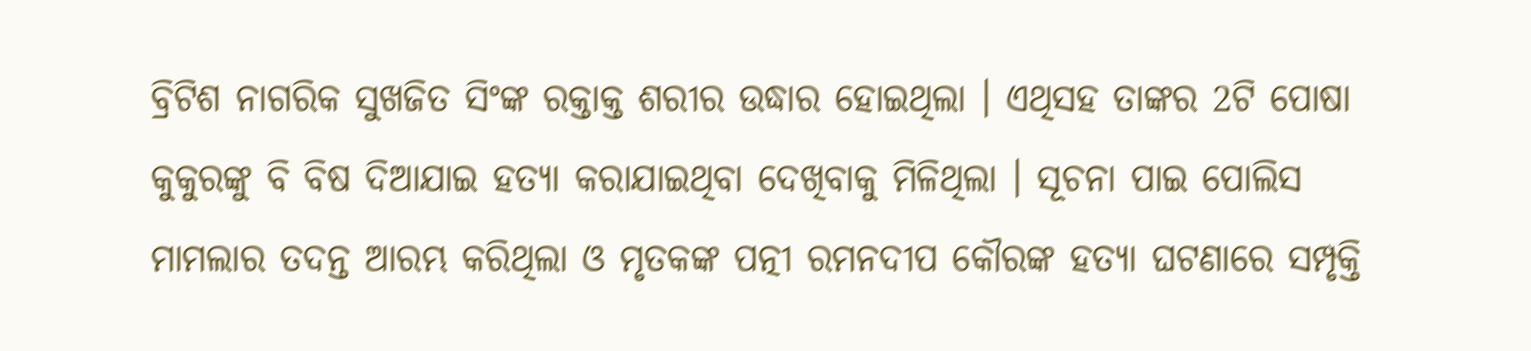ବ୍ରିଟିଶ ନାଗରିକ ସୁଖଜିତ ସିଂଙ୍କ ରକ୍ତାକ୍ତ ଶରୀର ଉଦ୍ଧାର ହୋଇଥିଲା । ଏଥିସହ ତାଙ୍କର 2ଟି ପୋଷା କୁକୁରଙ୍କୁ ବି ବିଷ ଦିଆଯାଇ ହତ୍ୟା କରାଯାଇଥିବା ଦେଖିବାକୁ ମିଳିଥିଲା । ସୂଚନା ପାଇ ପୋଲିସ ମାମଲାର ତଦନ୍ତ ଆରମ୍ଭ କରିଥିଲା ଓ ମୃତକଙ୍କ ପତ୍ନୀ ରମନଦୀପ କୌରଙ୍କ ହତ୍ୟା ଘଟଣାରେ ସମ୍ପୃକ୍ତି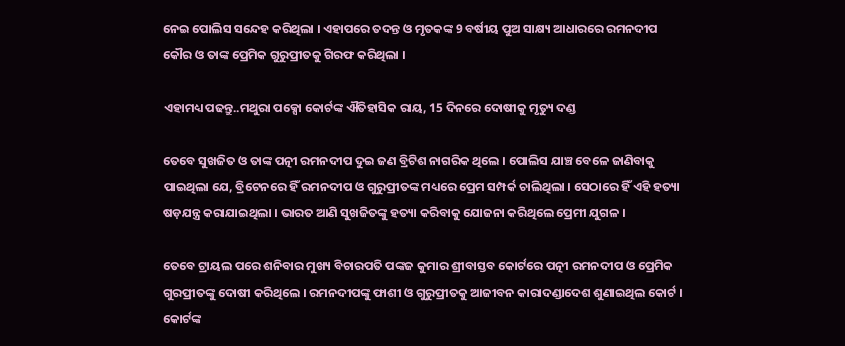ନେଇ ପୋଲିସ ସନ୍ଦେହ କରିଥିଲା । ଏହାପରେ ତଦନ୍ତ ଓ ମୃତକଙ୍କ 9 ବର୍ଷୀୟ ପୁଅ ସାକ୍ଷ୍ୟ ଆଧାରରେ ରମନଦୀପ କୌର ଓ ତାଙ୍କ ପ୍ରେମିକ ଗୁରୁପ୍ରୀତକୁ ଗିରଫ କରିଥିଲା ।

ଏହାମଧ୍ୟ ପଢନ୍ତୁ..ମଥୁରା ପକ୍ସୋ କୋର୍ଟଙ୍କ ଐତିହାସିକ ରାୟ, 15 ଦିନରେ ଦୋଷୀକୁ ମୃତ୍ୟୁ ଦଣ୍ଡ

ତେବେ ସୁଖଜିତ ଓ ତାଙ୍କ ପତ୍ନୀ ରମନଦୀପ ଦୁଇ ଜଣ ବ୍ରିଟିଶ ନାଗରିକ ଥିଲେ । ପୋଲିସ ଯାଞ୍ଚ ବେଳେ ଜାଣିବାକୁ ପାଇଥିଲା ଯେ, ବ୍ରିଟେନରେ ହିଁ ରମନଦୀପ ଓ ଗୁରୁପ୍ରୀତଙ୍କ ମଧ୍ୟରେ ପ୍ରେମ ସମ୍ପର୍କ ଚାଲିଥିଲା । ସେଠାରେ ହିଁ ଏହି ହତ୍ୟା ଷଡ଼ଯନ୍ତ୍ର କରାଯାଇଥିଲା । ଭାରତ ଆଣି ସୁଖଜିତଙ୍କୁ ହତ୍ୟା କରିବାକୁ ଯୋଜନା କରିଥିଲେ ପ୍ରେମୀ ଯୁଗଳ ।

ତେବେ ଟ୍ରାୟଲ ପରେ ଶନିବାର ମୁଖ୍ୟ ବିଚାରପତି ପଙ୍କଜ କୁମାର ଶ୍ରୀବାସ୍ତବ କୋର୍ଟରେ ପତ୍ନୀ ରମନଦୀପ ଓ ପ୍ରେମିକ ଗୁରପ୍ରୀତଙ୍କୁ ଦୋଷୀ କରିଥିଲେ । ରମନଦୀପଙ୍କୁ ଫାଶୀ ଓ ଗୁରୁପ୍ରୀତକୁ ଆଜୀବନ କାରାଦଣ୍ଡାଦେଶ ଶୁଣାଇଥିଲ କୋର୍ଟ । କୋର୍ଟଙ୍କ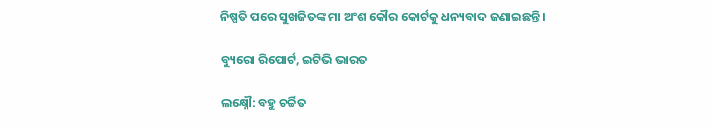ନିଷ୍ପତି ପରେ ସୁଖଜିତଙ୍କ ମା ଅଂଶ କୌର କୋର୍ଟକୁ ଧନ୍ୟବାଦ ଜଣାଇଛନ୍ତି ।

ବ୍ୟୁରୋ ରିପୋର୍ଟ, ଇଟିଭି ଭାରତ

ଲକ୍ଷ୍ନୌ: ବହୁ ଚର୍ଚ୍ଚିତ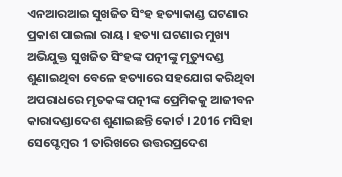ଏନଆରଆଇ ସୁଖଜିତ ସିଂହ ହତ୍ୟାକାଣ୍ଡ ଘଟଣାର ପ୍ରକାଶ ପାଇଲା ରାୟ । ହତ୍ୟା ଘଟଣାର ମୁଖ୍ୟ ଅଭିଯୁକ୍ତ ସୁଖଜିତ ସିଂହଙ୍କ ପତ୍ନୀଙ୍କୁ ମୃତ୍ୟୁଦଣ୍ଡ ଶୁଣାଇଥିବା ବେଳେ ହତ୍ୟାରେ ସହଯୋଗ କରିଥିବା ଅପରାଧରେ ମୃତକଙ୍କ ପତ୍ନୀଙ୍କ ପ୍ରେମିକକୁ ଆଜୀବନ କାରାଦଣ୍ଡାଦେଶ ଶୁଣାଇଛନ୍ତି କୋର୍ଟ । 2016 ମସିହା ସେପ୍ଟେମ୍ବର 1 ତାରିଖରେ ଉତ୍ତରପ୍ରଦେଶ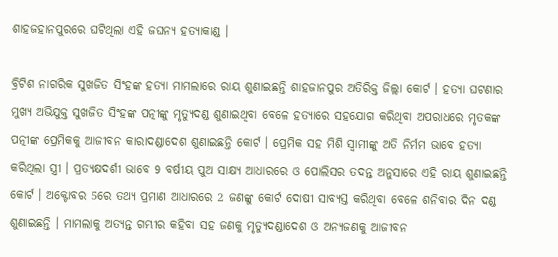ଶାହଜହାନପୁରରେ ଘଟିଥିଲା ଏହି ଜଘନ୍ୟ ହତ୍ୟାକାଣ୍ଡ ।

ବ୍ରିଟିଶ ନାଗରିକ ସୁଖଜିତ ସିଂହଙ୍କ ହତ୍ୟା ମାମଲାରେ ରାୟ ଶୁଣାଇଛନ୍ତି ଶାହଜାନପୁର ଅତିରିକ୍ତ ଜିଲ୍ଲା କୋର୍ଟ । ହତ୍ୟା ଘଟଣାର ମୁଖ୍ୟ ଅଭିଯୁକ୍ତ ସୁଖଜିତ ସିଂହଙ୍କ ପତ୍ନୀଙ୍କୁ ମୃତ୍ୟୁଦଣ୍ଡ ଶୁଣାଇଥିବା ବେଳେ ହତ୍ୟାରେ ସହଯୋଗ କରିଥିବା ଅପରାଧରେ ମୃତକଙ୍କ ପତ୍ନୀଙ୍କ ପ୍ରେମିକକୁ ଆଜୀବନ କାରାଦଣ୍ଡାଦେଶ ଶୁଣାଇଛନ୍ତି କୋର୍ଟ । ପ୍ରେମିକ ସହ ମିଶି ସ୍ୱାମୀଙ୍କୁ ଅତି ନିର୍ମମ ଭାବେ ହତ୍ୟା କରିଥିଲା ସ୍ତ୍ରୀ । ପ୍ରତ୍ୟକ୍ଷଦର୍ଶୀ ଭାବେ 9 ବର୍ଷୀୟ ପୁଅ ସାକ୍ଷ୍ୟ ଆଧାରରେ ଓ ପୋଲିସର ତଦନ୍ତ ଅନୁସାରେ ଏହି ରାୟ ଶୁଣାଇଛନ୍ତି କୋର୍ଟ । ଅକ୍ଟୋବର 5ରେ ତଥ୍ୟ ପ୍ରମାଣ ଆଧାରରେ 2 ଜଣଙ୍କୁ କୋର୍ଟ ଦୋଷୀ ସାବ୍ୟସ୍ତ କରିଥିବା ବେଳେ ଶନିବାର ଦିନ ଦଣ୍ଡ ଶୁଣାଇଛନ୍ତି । ମାମଲାକୁ ଅତ୍ୟନ୍ତ ଗମ୍ଭୀର କହିବା ସହ ଜଣକୁ ମୃତ୍ୟୁଦଣ୍ଡାଦେଶ ଓ ଅନ୍ୟଜଣକୁ ଆଜୀବନ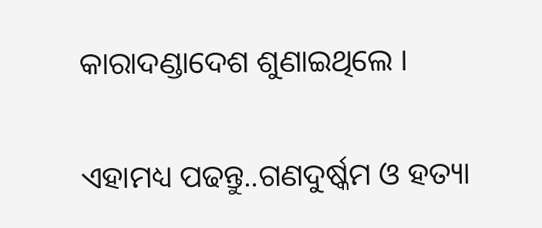କାରାଦଣ୍ଡାଦେଶ ଶୁଣାଇଥିଲେ ।

ଏହାମଧ୍ୟ ପଢନ୍ତୁ..ଗଣଦୁର୍ଷ୍କମ ଓ ହତ୍ୟା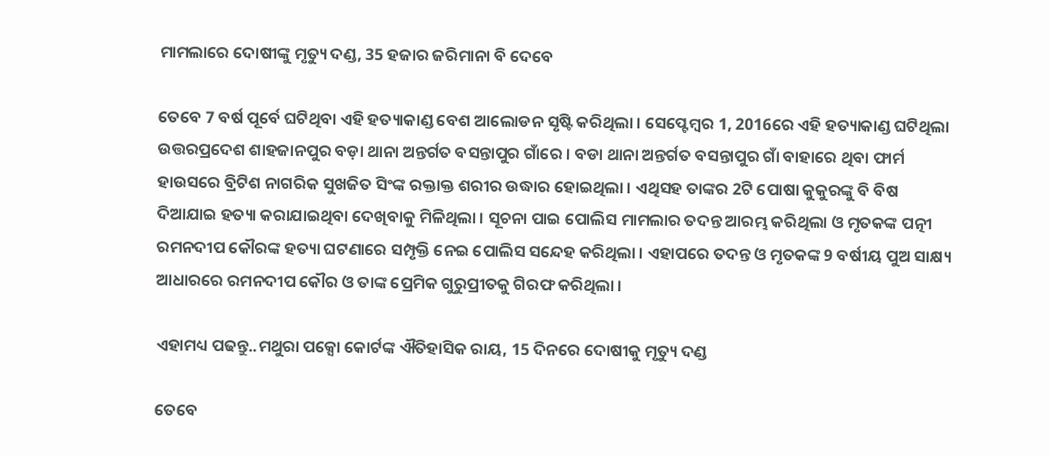ମାମଲାରେ ଦୋଷୀଙ୍କୁ ମୃତ୍ୟୁ ଦଣ୍ଡ, 35 ହଜାର ଜରିମାନା ବି ଦେବେ

ତେବେ 7 ବର୍ଷ ପୂର୍ବେ ଘଟିଥିବା ଏହି ହତ୍ୟାକାଣ୍ଡ ବେଶ ଆଲୋଡନ ସୃଷ୍ଟି କରିଥିଲା । ସେପ୍ଟେମ୍ବର 1, 2016ରେ ଏହି ହତ୍ୟାକାଣ୍ଡ ଘଟିଥିଲା ଉତ୍ତରପ୍ରଦେଶ ଶାହଜାନପୁର ବଡ଼ା ଥାନା ଅନ୍ତର୍ଗତ ବସନ୍ତାପୁର ଗାଁରେ । ବଡା ଥାନା ଅନ୍ତର୍ଗତ ବସନ୍ତାପୁର ଗାଁ ବାହାରେ ଥିବା ଫାର୍ମ ହାଉସରେ ବ୍ରିଟିଶ ନାଗରିକ ସୁଖଜିତ ସିଂଙ୍କ ରକ୍ତାକ୍ତ ଶରୀର ଉଦ୍ଧାର ହୋଇଥିଲା । ଏଥିସହ ତାଙ୍କର 2ଟି ପୋଷା କୁକୁରଙ୍କୁ ବି ବିଷ ଦିଆଯାଇ ହତ୍ୟା କରାଯାଇଥିବା ଦେଖିବାକୁ ମିଳିଥିଲା । ସୂଚନା ପାଇ ପୋଲିସ ମାମଲାର ତଦନ୍ତ ଆରମ୍ଭ କରିଥିଲା ଓ ମୃତକଙ୍କ ପତ୍ନୀ ରମନଦୀପ କୌରଙ୍କ ହତ୍ୟା ଘଟଣାରେ ସମ୍ପୃକ୍ତି ନେଇ ପୋଲିସ ସନ୍ଦେହ କରିଥିଲା । ଏହାପରେ ତଦନ୍ତ ଓ ମୃତକଙ୍କ 9 ବର୍ଷୀୟ ପୁଅ ସାକ୍ଷ୍ୟ ଆଧାରରେ ରମନଦୀପ କୌର ଓ ତାଙ୍କ ପ୍ରେମିକ ଗୁରୁପ୍ରୀତକୁ ଗିରଫ କରିଥିଲା ।

ଏହାମଧ୍ୟ ପଢନ୍ତୁ..ମଥୁରା ପକ୍ସୋ କୋର୍ଟଙ୍କ ଐତିହାସିକ ରାୟ, 15 ଦିନରେ ଦୋଷୀକୁ ମୃତ୍ୟୁ ଦଣ୍ଡ

ତେବେ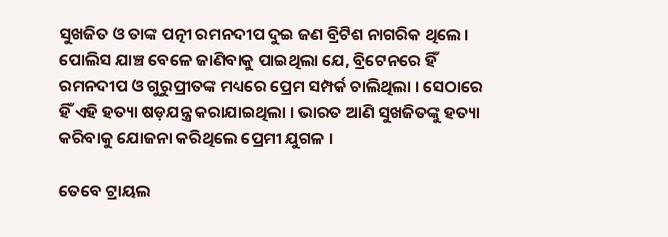ସୁଖଜିତ ଓ ତାଙ୍କ ପତ୍ନୀ ରମନଦୀପ ଦୁଇ ଜଣ ବ୍ରିଟିଶ ନାଗରିକ ଥିଲେ । ପୋଲିସ ଯାଞ୍ଚ ବେଳେ ଜାଣିବାକୁ ପାଇଥିଲା ଯେ, ବ୍ରିଟେନରେ ହିଁ ରମନଦୀପ ଓ ଗୁରୁପ୍ରୀତଙ୍କ ମଧ୍ୟରେ ପ୍ରେମ ସମ୍ପର୍କ ଚାଲିଥିଲା । ସେଠାରେ ହିଁ ଏହି ହତ୍ୟା ଷଡ଼ଯନ୍ତ୍ର କରାଯାଇଥିଲା । ଭାରତ ଆଣି ସୁଖଜିତଙ୍କୁ ହତ୍ୟା କରିବାକୁ ଯୋଜନା କରିଥିଲେ ପ୍ରେମୀ ଯୁଗଳ ।

ତେବେ ଟ୍ରାୟଲ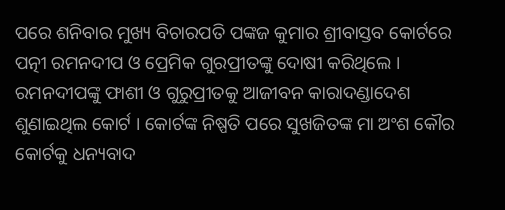ପରେ ଶନିବାର ମୁଖ୍ୟ ବିଚାରପତି ପଙ୍କଜ କୁମାର ଶ୍ରୀବାସ୍ତବ କୋର୍ଟରେ ପତ୍ନୀ ରମନଦୀପ ଓ ପ୍ରେମିକ ଗୁରପ୍ରୀତଙ୍କୁ ଦୋଷୀ କରିଥିଲେ । ରମନଦୀପଙ୍କୁ ଫାଶୀ ଓ ଗୁରୁପ୍ରୀତକୁ ଆଜୀବନ କାରାଦଣ୍ଡାଦେଶ ଶୁଣାଇଥିଲ କୋର୍ଟ । କୋର୍ଟଙ୍କ ନିଷ୍ପତି ପରେ ସୁଖଜିତଙ୍କ ମା ଅଂଶ କୌର କୋର୍ଟକୁ ଧନ୍ୟବାଦ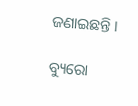ଜଣାଇଛନ୍ତି ।

ବ୍ୟୁରୋ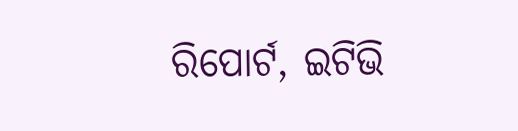ରିପୋର୍ଟ, ଇଟିଭି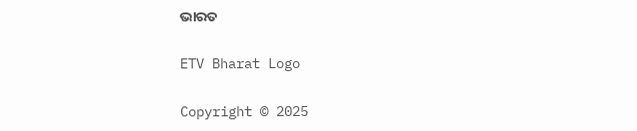ଭାରତ

ETV Bharat Logo

Copyright © 2025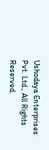Ushodaya Enterprises Pvt. Ltd., All Rights Reserved.